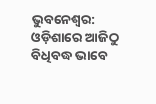ଭୁବନେଶ୍ବର: ଓଡ଼ିଶାରେ ଆଜିଠୁ ବିଧିବଦ୍ଧ ଭାବେ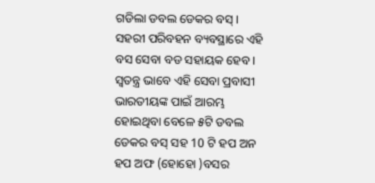ଗଡିଲା ଡବଲ ଡେକର ବସ୍ । ସହରୀ ପରିବହନ ବ୍ୟବସ୍ଥାରେ ଏହି ବସ ସେବା ବଡ ସହାୟକ ହେବ । ସ୍ୱତନ୍ତ୍ର ଭାବେ ଏହି ସେବା ପ୍ରବାସୀ ଭାରତୀୟଙ୍କ ପାଇଁ ଆରମ୍ଭ ହୋଇଥିବା ବେଳେ ୫ଟି ଡବଲ ଡେକର ବସ୍ ସହ 10 ଟି ହପ ଅନ ହପ ଅଫ (ହୋହୋ )ବସର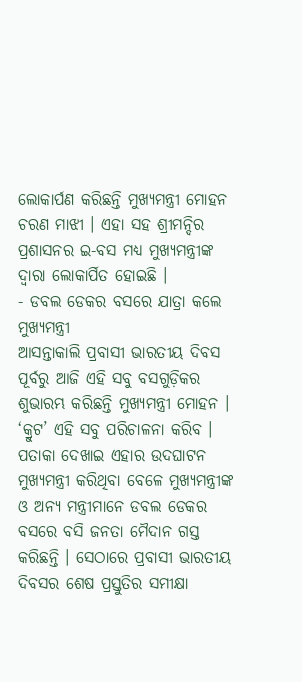ଲୋକାର୍ପଣ କରିଛନ୍ତି ମୁଖ୍ୟମନ୍ତ୍ରୀ ମୋହନ ଚରଣ ମାଝୀ । ଏହା ସହ ଶ୍ରୀମନ୍ଦିର ପ୍ରଶାସନର ଇ-ବସ ମଧ୍ୟ ମୁଖ୍ୟମନ୍ତ୍ରୀଙ୍କ ଦ୍ବାରା ଲୋକାର୍ପିତ ହୋଇଛି ।
- ଡବଲ ଡେକର ବସରେ ଯାତ୍ରା କଲେ ମୁଖ୍ୟମନ୍ତ୍ରୀ
ଆସନ୍ତାକାଲି ପ୍ରବାସୀ ଭାରତୀୟ ଦିବସ ପୂର୍ବରୁ ଆଜି ଏହି ସବୁ ବସଗୁଡ଼ିକର ଶୁଭାରମ୍ଭ କରିଛନ୍ତି ମୁଖ୍ୟମନ୍ତ୍ରୀ ମୋହନ । ‘କ୍ରୁଟ’ ଏହି ସବୁ ପରିଚାଳନା କରିବ । ପତାକା ଦେଖାଇ ଏହାର ଉଦଘାଟନ ମୁଖ୍ୟମନ୍ତ୍ରୀ କରିଥିବା ବେଳେ ମୁଖ୍ୟମନ୍ତ୍ରୀଙ୍କ ଓ ଅନ୍ୟ ମନ୍ତ୍ରୀମାନେ ଡବଲ ଡେକର ବସରେ ବସି ଜନତା ମୈଦାନ ଗସ୍ତ କରିଛନ୍ତି । ସେଠାରେ ପ୍ରବାସୀ ଭାରତୀୟ ଦିବସର ଶେଷ ପ୍ରସ୍ତୁତିର ସମୀକ୍ଷା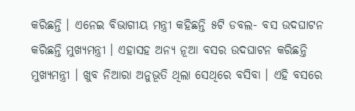କରିଛନ୍ତି । ଏନେଇ ବିଭାଗୀୟ ମନ୍ତ୍ରୀ କହିଛନ୍ତି ୫ଟି ଡବଲ- ବସ ଉଦଘାଟନ କରିଛନ୍ତି ମୁଖ୍ୟମନ୍ତ୍ରୀ । ଏହାସହ ଅନ୍ୟ ନୂଆ ବସର ଉଦଘାଟନ କରିଛନ୍ତି ମୁଖ୍ୟମନ୍ତ୍ରୀ । ଖୁବ ନିଆରା ଅନୁଭୂତି ଥିଲା ସେଥିରେ ବସିବା । ଏହି ବସରେ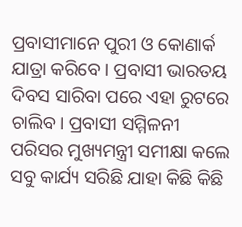ପ୍ରବାସୀମାନେ ପୁରୀ ଓ କୋଣାର୍କ ଯାତ୍ରା କରିବେ । ପ୍ରବାସୀ ଭାରତୟ ଦିବସ ସାରିବା ପରେ ଏହା ରୁଟରେ ଚାଲିବ। ପ୍ରବାସୀ ସମ୍ମିଳନୀ ପରିସର ମୁଖ୍ୟମନ୍ତ୍ରୀ ସମୀକ୍ଷା କଲେ ସବୁ କାର୍ଯ୍ୟ ସରିଛି ଯାହା କିଛି କିଛି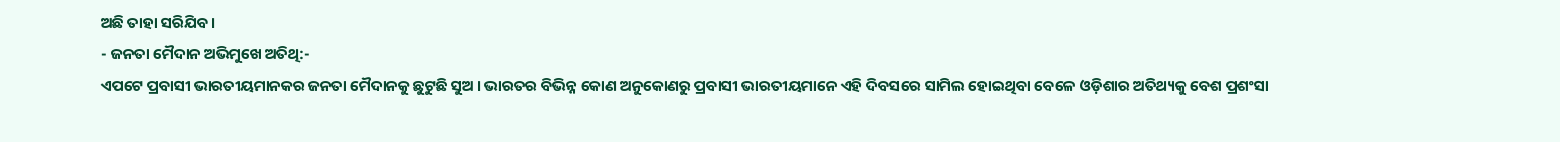ଅଛି ତାହା ସରିଯିବ ।
- ଜନତା ମୈଦାନ ଅଭିମୁଖେ ଅତିଥି:-
ଏପଟେ ପ୍ରବାସୀ ଭାରତୀୟମାନକର ଜନତା ମୈଦାନକୁ ଛୁଟୁଛି ସୁଅ । ଭାରତର ବିଭିନ୍ନ କୋଣ ଅନୁକୋଣରୁ ପ୍ରବାସୀ ଭାରତୀୟମାନେ ଏହି ଦିବସରେ ସାମିଲ ହୋଇଥିବା ବେଳେ ଓଡ଼ିଶାର ଅତିଥ୍ୟକୁ ବେଶ ପ୍ରଶଂସା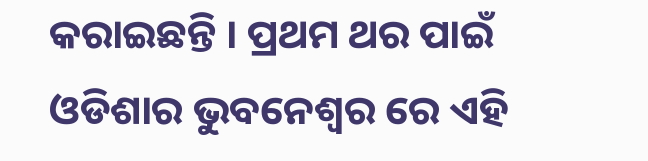କରାଇଛନ୍ତି । ପ୍ରଥମ ଥର ପାଇଁ ଓଡିଶାର ଭୁବନେଶ୍ୱର ରେ ଏହି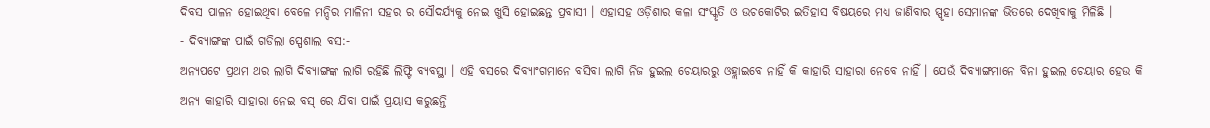ଦିବସ ପାଳନ ହୋଇଥିବା ବେଳେ ମନ୍ଦିର ମାଳିନୀ ସହର ର ସୌଦର୍ଯ୍ୟକୁ ନେଇ ଖୁସି ହୋଇଛନ୍ତ ପ୍ରବାସୀ । ଏହାସହ ଓଡ଼ିଶାର କଳା ସଂସ୍କୃତି ଓ ଉଚକୋଟିର ଇତିହାସ ବିଷୟରେ ମଧ୍ୟ ଜାଣିବାର ସ୍ପୃହା ସେମାନଙ୍କ ଭିତରେ ଦେଖିବାକୁ ମିଳିଛି ।
- ଦିବ୍ୟାଙ୍ଗଙ୍କ ପାଇଁ ଗଡିଲା ସ୍ପେଶାଲ ବସ:-
ଅନ୍ୟପଟେ ପ୍ରଥମ ଥର ଲାଗି ଦିବ୍ୟାଙ୍ଗଙ୍କ ଲାଗି ରହିଛି ଲିଫ୍ଟି ବ୍ୟବସ୍ଥା । ଏହି ବସରେ ଦିବ୍ୟାଂଗମାନେ ବସିବା ଲାଗି ନିଜ ହୁଇଲ ଚେୟାରରୁ ଓହ୍ଲାଇବେ ନାହିଁ କି କାହାରି ସାହାରା ନେବେ ନାହିଁ । ଯେଉଁ ଦିବ୍ୟାଙ୍ଗମାନେ ବିନା ହୁଇଲ ଚେୟାର ହେଉ କି ଅନ୍ୟ କାହାରି ସାହାରା ନେଇ ବସ୍ ରେ ଯିବା ପାଇଁ ପ୍ରୟାସ କରୁଛନ୍ତି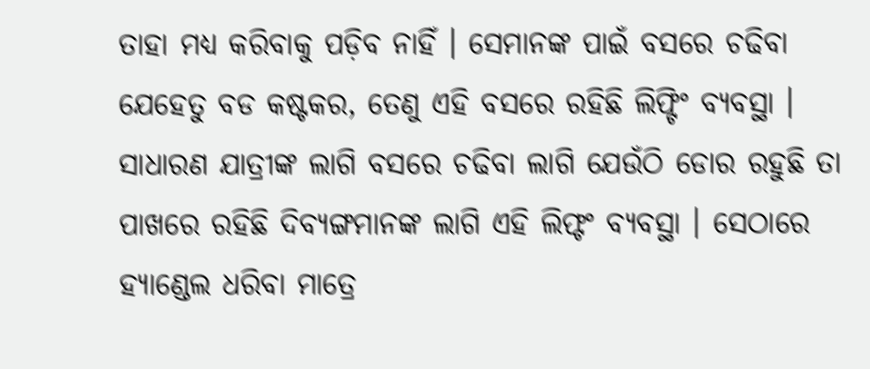ତାହା ମଧ୍ୟ କରିବାକୁ ପଡ଼ିବ ନାହିଁ । ସେମାନଙ୍କ ପାଇଁ ବସରେ ଚଢିବା ଯେହେତୁ ବଡ କଷ୍ଟକର, ତେଣୁ ଏହି ବସରେ ରହିଛି ଲିଫ୍ଟିଂ ବ୍ୟବସ୍ଥା । ସାଧାରଣ ଯାତ୍ରୀଙ୍କ ଲାଗି ବସରେ ଚଢିବା ଲାଗି ଯେଉଁଠି ଡୋର ରହୁଛି ତା ପାଖରେ ରହିଛି ଦିବ୍ୟଙ୍ଗମାନଙ୍କ ଲାଗି ଏହି ଲିଫ୍ଟଂ ବ୍ୟବସ୍ଥା । ସେଠାରେ ହ୍ୟାଣ୍ଡେଲ ଧରିବା ମାତ୍ରେ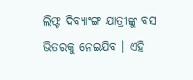ଲିଫ୍ଟ ଦିବ୍ୟାଂଙ୍ଗ ଯାତ୍ରୀଙ୍କୁ ବସ ଭିତରକୁ ନେଇଯିବ । ଏହି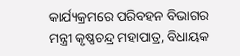କାର୍ଯ୍ୟକ୍ରମରେ ପରିବହନ ବିଭାଗର ମନ୍ତ୍ରୀ କୃଷ୍ଣଚନ୍ଦ୍ର ମହାପାତ୍ର, ବିଧାୟକ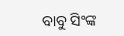ବାବୁ ସିଂଙ୍କ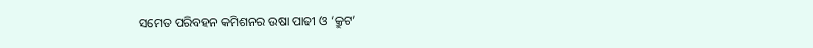ସମେତ ପରିବହନ କମିଶନର ଉଷା ପାଢୀ ଓ ‘କ୍ରୁଟ’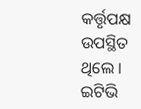କର୍ତ୍ତୃପକ୍ଷ ଉପସ୍ଥିତ ଥିଲେ ।
ଇଟିଭି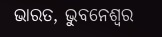ଭାରତ, ଭୁବନେଶ୍ବର